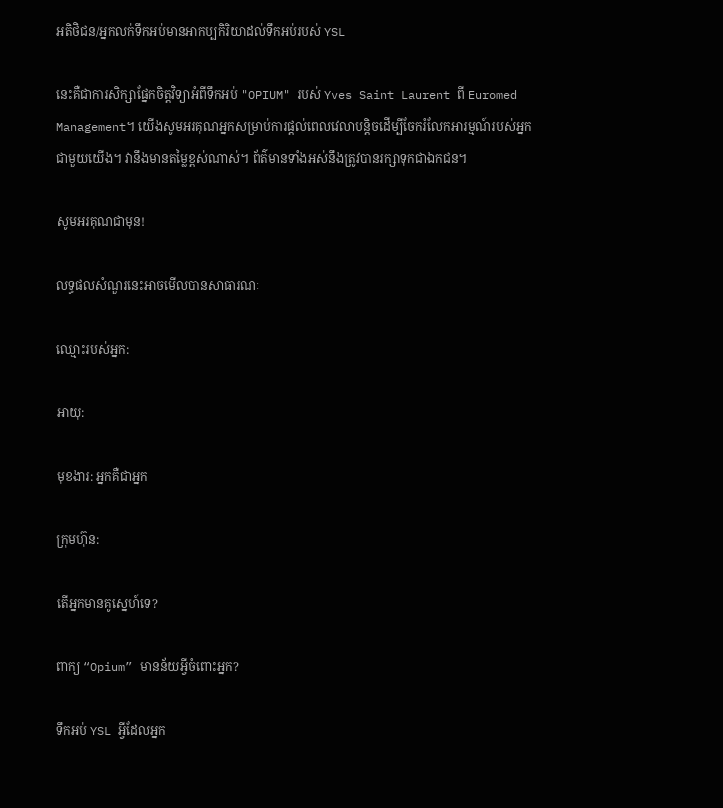អតិថិជន/អ្នកលក់ទឹកអប់មានអាកប្បកិរិយាដល់ទឹកអប់របស់ YSL

នេះគឺជាការសិក្សាផ្នែកចិត្តវិទ្យាអំពីទឹកអប់ "OPIUM" របស់ Yves Saint Laurent ពី Euromed Management។ យើងសូមអរគុណអ្នកសម្រាប់ការផ្តល់ពេលវេលាបន្តិចដើម្បីចែករំលែកអារម្មណ៍របស់អ្នកជាមួយយើង។ វានឹងមានតម្លៃខ្ពស់ណាស់។ ព័ត៌មានទាំងអស់នឹងត្រូវបានរក្សាទុកជាឯកជន។

សូមអរគុណជាមុន!

លទ្ធផលសំណួរនេះអាចមើលបានសាធារណៈ

ឈ្មោះរបស់អ្នក:

អាយុ:

មុខងារ: អ្នកគឺជាអ្នក

ក្រុមហ៊ុន:

តើអ្នកមានគូស្នេហ៍ទេ?

ពាក្យ “Opium” មានន័យអ្វីចំពោះអ្នក?

ទឹកអប់ YSL អ្វីដែលអ្នក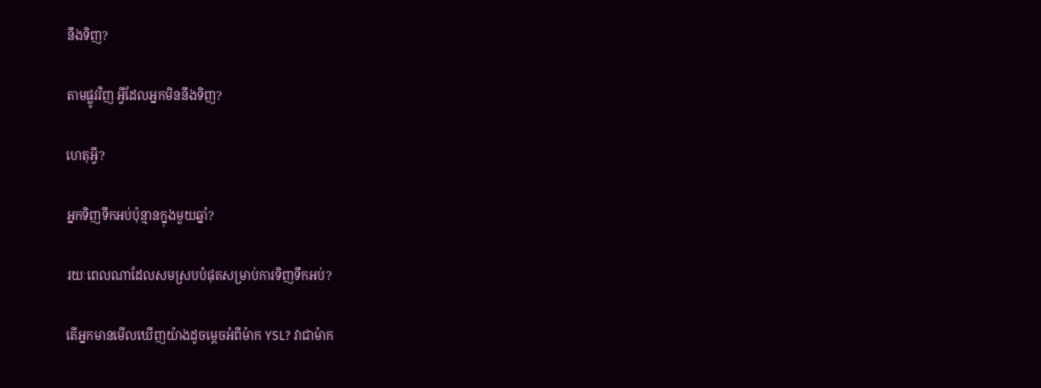នឹងទិញ?

តាមផ្លូវវិញ អ្វីដែលអ្នកមិននឹងទិញ?

ហេតុអ្វី?

អ្នកទិញទឹកអប់ប៉ុន្មានក្នុងមួយឆ្នាំ?

រយៈពេលណាដែលសមស្របបំផុតសម្រាប់ការទិញទឹកអប់?

តើអ្នកមានមើលឃើញយ៉ាងដូចម្តេចអំពីម៉ាក YSL? វាជាម៉ាក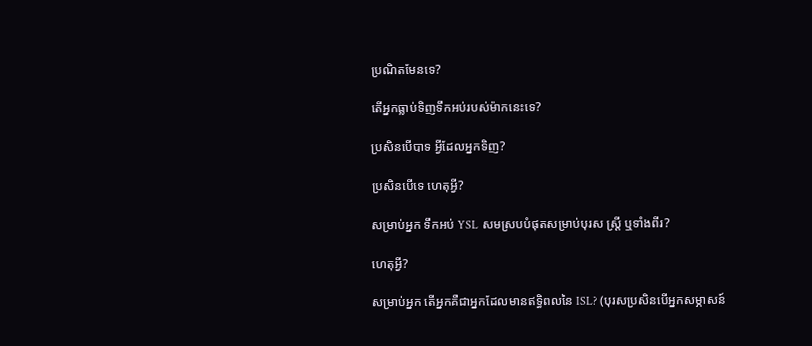ប្រណិតមែនទេ?

តើអ្នកធ្លាប់ទិញទឹកអប់របស់ម៉ាកនេះទេ?

ប្រសិនបើបាទ អ្វីដែលអ្នកទិញ?

ប្រសិនបើទេ ហេតុអ្វី?

សម្រាប់អ្នក ទឹកអប់ YSL សមស្របបំផុតសម្រាប់បុរស ស្ត្រី ឬទាំងពីរ?

ហេតុអ្វី?

សម្រាប់អ្នក តើអ្នកគឺជាអ្នកដែលមានឥទ្ធិពលនៃ ISL? (បុរសប្រសិនបើអ្នកសម្ភាសន៍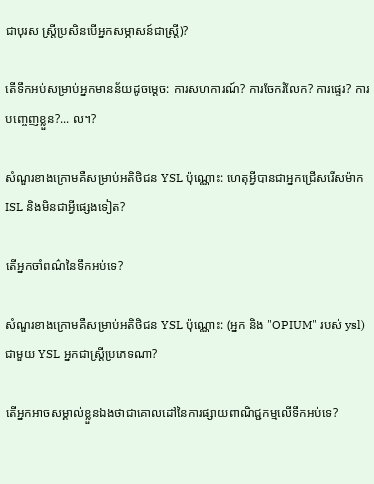ជាបុរស ស្ត្រីប្រសិនបើអ្នកសម្ភាសន៍ជាស្ត្រី)?

តើទឹកអប់សម្រាប់អ្នកមានន័យដូចម្តេច: ការសហការណ៍? ការចែករំលែក? ការផ្ទេរ? ការបញ្ចេញខ្លួន?... ល។?

សំណួរខាងក្រោមគឺសម្រាប់អតិថិជន YSL ប៉ុណ្ណោះ: ហេតុអ្វីបានជាអ្នកជ្រើសរើសម៉ាក ISL និងមិនជាអ្វីផ្សេងទៀត?

តើអ្នកចាំពណ៌នៃទឹកអប់ទេ?

សំណួរខាងក្រោមគឺសម្រាប់អតិថិជន YSL ប៉ុណ្ណោះ: (អ្នក និង "OPIUM" របស់ ysl) ជាមួយ YSL អ្នកជាស្ត្រីប្រភេទណា?

តើអ្នកអាចសម្គាល់ខ្លួនឯងថាជាគោលដៅនៃការផ្សាយពាណិជ្ជកម្មលើទឹកអប់ទេ?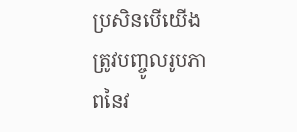ប្រសិនបើយើងត្រូវបញ្ចូលរូបភាពនៃវ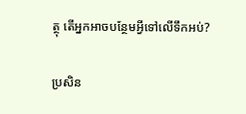ត្ថុ តើអ្នកអាចបន្ថែមអ្វីទៅលើទឹកអប់?

ប្រសិន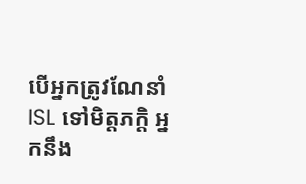បើអ្នកត្រូវណែនាំ ISL ទៅមិត្តភក្តិ អ្នកនឹង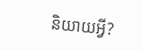និយាយអ្វី?